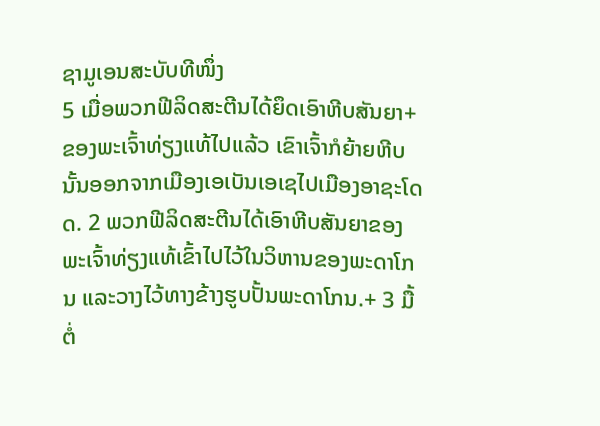ຊາມູເອນສະບັບທີໜຶ່ງ
5 ເມື່ອພວກຟີລິດສະຕີນໄດ້ຍຶດເອົາຫີບສັນຍາ+ຂອງພະເຈົ້າທ່ຽງແທ້ໄປແລ້ວ ເຂົາເຈົ້າກໍຍ້າຍຫີບນັ້ນອອກຈາກເມືອງເອເບັນເອເຊໄປເມືອງອາຊະໂດດ. 2 ພວກຟີລິດສະຕີນໄດ້ເອົາຫີບສັນຍາຂອງພະເຈົ້າທ່ຽງແທ້ເຂົ້າໄປໄວ້ໃນວິຫານຂອງພະດາໂກນ ແລະວາງໄວ້ທາງຂ້າງຮູບປັ້ນພະດາໂກນ.+ 3 ມື້ຕໍ່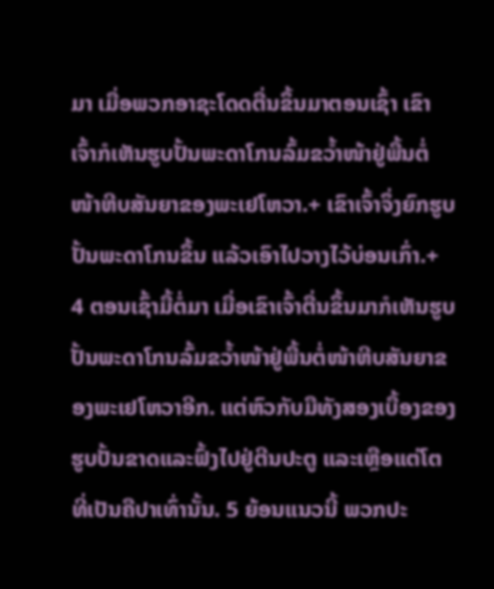ມາ ເມື່ອພວກອາຊະໂດດຕື່ນຂຶ້ນມາຕອນເຊົ້າ ເຂົາເຈົ້າກໍເຫັນຮູບປັ້ນພະດາໂກນລົ້ມຂວ້ຳໜ້າຢູ່ພື້ນຕໍ່ໜ້າຫີບສັນຍາຂອງພະເຢໂຫວາ.+ ເຂົາເຈົ້າຈຶ່ງຍົກຮູບປັ້ນພະດາໂກນຂຶ້ນ ແລ້ວເອົາໄປວາງໄວ້ບ່ອນເກົ່າ.+ 4 ຕອນເຊົ້າມື້ຕໍ່ມາ ເມື່ອເຂົາເຈົ້າຕື່ນຂຶ້ນມາກໍເຫັນຮູບປັ້ນພະດາໂກນລົ້ມຂວ້ຳໜ້າຢູ່ພື້ນຕໍ່ໜ້າຫີບສັນຍາຂອງພະເຢໂຫວາອີກ. ແຕ່ຫົວກັບມືທັງສອງເບື້ອງຂອງຮູບປັ້ນຂາດແລະຟົ້ງໄປຢູ່ຕີນປະຕູ ແລະເຫຼືອແຕ່ໂຕທີ່ເປັນຄືປາເທົ່ານັ້ນ. 5 ຍ້ອນແນວນີ້ ພວກປະ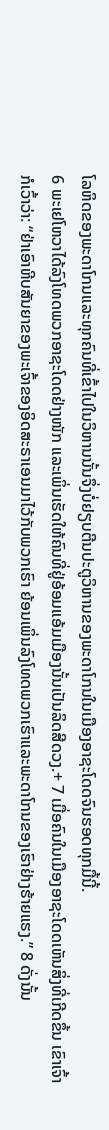ໂລຫິດຂອງພະດາໂກນແລະທຸກຄົນທີ່ເຂົ້າໄປໃນວິຫານນັ້ນຈຶ່ງບໍ່ຢຽບຕີນປະຕູວິຫານຂອງພະດາໂກນໃນເມືອງອາຊະໂດດຈົນຮອດທຸກມື້ນີ້.
6 ພະເຢໂຫວາໄດ້ລົງໂທດພວກອາຊະໂດດຢ່າງໜັກ ແລະເພິ່ນເຮັດໃຫ້ຄົນທີ່ຢູ່ອ້ອມແອ້ມເມືອງນັ້ນເປັນລິດສີດວງ.+ 7 ເມື່ອຄົນໃນເມືອງອາຊະໂດດເຫັນສິ່ງທີ່ເກີດຂຶ້ນ ເຂົາເຈົ້າກໍເວົ້າວ່າ: “ຢ່າເອົາຫີບສັນຍາຂອງພະເຈົ້າຂອງອິດສະຣາເອນມາໄວ້ກັບພວກເຮົາ ຍ້ອນເພິ່ນລົງໂທດພວກເຮົາແລະພະດາໂກນຂອງເຮົາຢ່າງຮ້າຍແຮງ.” 8 ດັ່ງນັ້ນ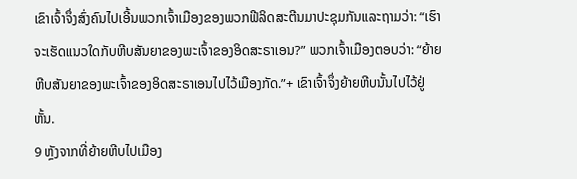ເຂົາເຈົ້າຈຶ່ງສົ່ງຄົນໄປເອີ້ນພວກເຈົ້າເມືອງຂອງພວກຟີລິດສະຕີນມາປະຊຸມກັນແລະຖາມວ່າ: “ເຮົາຈະເຮັດແນວໃດກັບຫີບສັນຍາຂອງພະເຈົ້າຂອງອິດສະຣາເອນ?” ພວກເຈົ້າເມືອງຕອບວ່າ: “ຍ້າຍຫີບສັນຍາຂອງພະເຈົ້າຂອງອິດສະຣາເອນໄປໄວ້ເມືອງກັດ.”+ ເຂົາເຈົ້າຈຶ່ງຍ້າຍຫີບນັ້ນໄປໄວ້ຢູ່ຫັ້ນ.
9 ຫຼັງຈາກທີ່ຍ້າຍຫີບໄປເມືອງ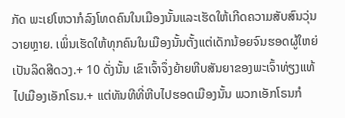ກັດ ພະເຢໂຫວາກໍລົງໂທດຄົນໃນເມືອງນັ້ນແລະເຮັດໃຫ້ເກີດຄວາມສັບສົນວຸ່ນວາຍຫຼາຍ. ເພິ່ນເຮັດໃຫ້ທຸກຄົນໃນເມືອງນັ້ນຕັ້ງແຕ່ເດັກນ້ອຍຈົນຮອດຜູ້ໃຫຍ່ເປັນລິດສີດວງ.+ 10 ດັ່ງນັ້ນ ເຂົາເຈົ້າຈຶ່ງຍ້າຍຫີບສັນຍາຂອງພະເຈົ້າທ່ຽງແທ້ໄປເມືອງເອັກໂຣນ.+ ແຕ່ທັນທີທີ່ຫີບໄປຮອດເມືອງນັ້ນ ພວກເອັກໂຣນກໍ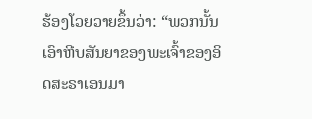ຮ້ອງໂວຍວາຍຂຶ້ນວ່າ: “ພວກນັ້ນເອົາຫີບສັນຍາຂອງພະເຈົ້າຂອງອິດສະຣາເອນມາ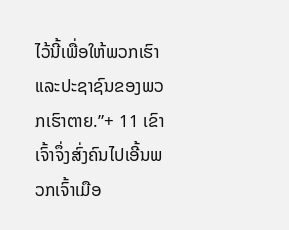ໄວ້ນີ້ເພື່ອໃຫ້ພວກເຮົາແລະປະຊາຊົນຂອງພວກເຮົາຕາຍ.”+ 11 ເຂົາເຈົ້າຈຶ່ງສົ່ງຄົນໄປເອີ້ນພວກເຈົ້າເມືອ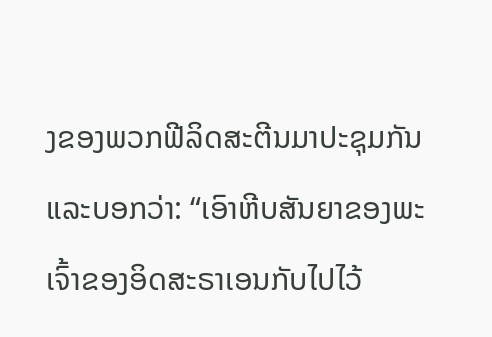ງຂອງພວກຟີລິດສະຕີນມາປະຊຸມກັນແລະບອກວ່າ: “ເອົາຫີບສັນຍາຂອງພະເຈົ້າຂອງອິດສະຣາເອນກັບໄປໄວ້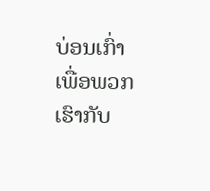ບ່ອນເກົ່າເພື່ອພວກເຮົາກັບ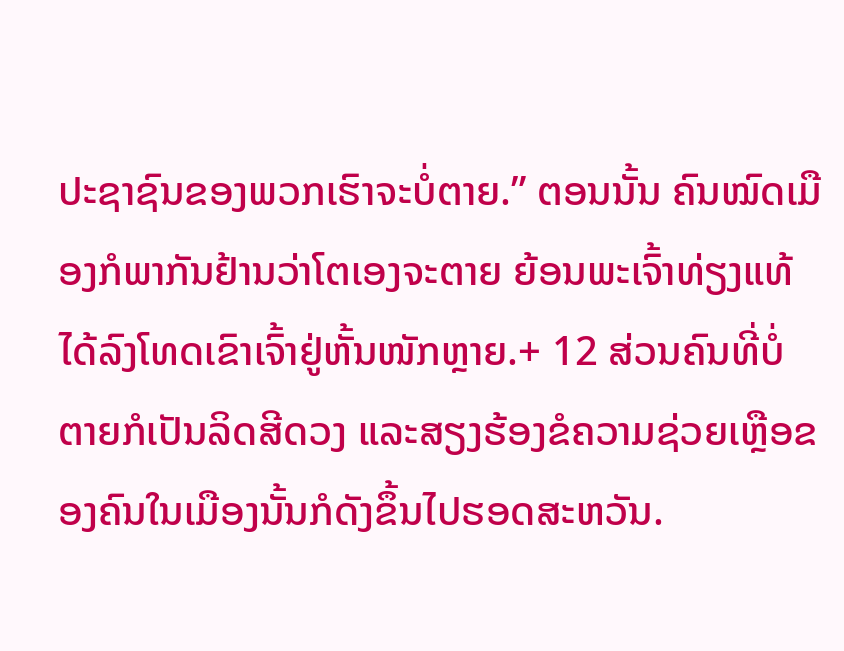ປະຊາຊົນຂອງພວກເຮົາຈະບໍ່ຕາຍ.” ຕອນນັ້ນ ຄົນໝົດເມືອງກໍພາກັນຢ້ານວ່າໂຕເອງຈະຕາຍ ຍ້ອນພະເຈົ້າທ່ຽງແທ້ໄດ້ລົງໂທດເຂົາເຈົ້າຢູ່ຫັ້ນໜັກຫຼາຍ.+ 12 ສ່ວນຄົນທີ່ບໍ່ຕາຍກໍເປັນລິດສີດວງ ແລະສຽງຮ້ອງຂໍຄວາມຊ່ວຍເຫຼືອຂອງຄົນໃນເມືອງນັ້ນກໍດັງຂຶ້ນໄປຮອດສະຫວັນ.